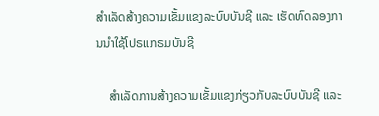ສໍາເລັດສ້າງຄວາມເຂັ້ມແຂງລະບົບບັນຊີ ແລະ ເຮັດທົດລອງການນໍາໃຊ້ໂປຣແກຣມບັນຊີ

    ສໍາເລັດການສ້າງຄວາມເຂັ້ມແຂງກ່ຽວກັບລະບົບບັນຊີ ແລະ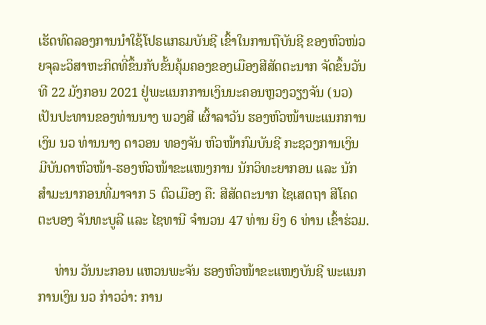ເຮັດທົດລອງການນໍາໃຊ້ໂປຣແກຣມບັນຊີ ເຂົ້າໃນການຖືບັນຊີ ຂອງຫົວໜ່ວຍຈຸລະວິສາຫະກິດທີ່ຂຶ້ນກັບຂັ້ນຄຸ້ມຄອງຂອງເມືອງສີສັດຕະນາກ ຈັດຂຶ້ນວັນທີ 22 ມັງກອນ 2021 ຢູ່ພະແນກການເງິນນະຄອນຫຼວງວຽງຈັນ (ນວ) ເປັນປະທານຂອງທ່ານນາງ ພວງສີ ເຜົ້າລາວັນ ຮອງຫົວໜ້າພະແນກການເງິນ ນວ ທ່ານນາງ ດາວອນ ທອງຈັນ ຫົວໜ້າກົມບັນຊີ ກະຊວງການເງິນ ມີບັນດາຫົວໜ້າ-ຮອງຫົວໜ້າຂະແໜງການ ນັກວິທະຍາກອນ ແລະ ນັກສໍາມະນາກອນທີ່ມາຈາກ 5 ຕົວເມືອງ ຄື: ສີສັດຕະນາກ ໄຊເສດຖາ ສີໂຄດຕະບອງ ຈັນທະບູລີ ແລະ ໄຊທານີ ຈໍານວນ 47 ທ່ານ ຍິງ 6 ທ່ານ ເຂົ້າຮ່ວມ.

     ທ່ານ ວັນນະກອນ ແຫວນພະຈັນ ຮອງຫົວໜ້າຂະແໜງບັນຊີ ພະແນກການເງິນ ນວ ກ່າວວ່າ: ການ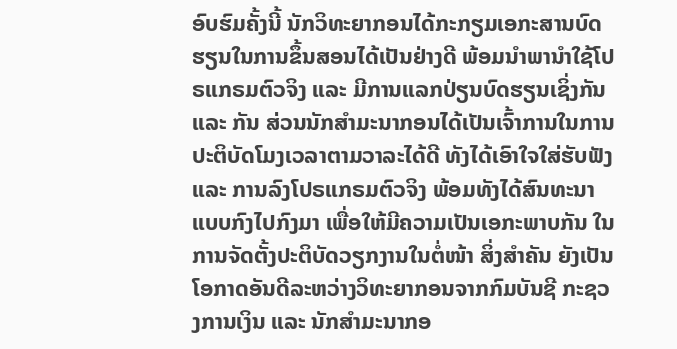ອົບຮົມຄັ້ງນີ້ ນັກວິທະຍາກອນໄດ້ກະກຽມເອກະສານບົດຮຽນໃນການຂຶ້ນສອນໄດ້ເປັນຢ່າງດີ ພ້ອມນໍາພານໍາໃຊ້ໂປຣແກຣມຕົວຈິງ ແລະ ມີການແລກປ່ຽນບົດຮຽນເຊິ່ງກັນ ແລະ ກັນ ສ່ວນນັກສໍາມະນາກອນໄດ້ເປັນເຈົ້າການໃນການປະຕິບັດໂມງເວລາຕາມວາລະໄດ້ດີ ທັງໄດ້ເອົາໃຈໃສ່ຮັບຟັງ ແລະ ການລົງໂປຣແກຣມຕົວຈິງ ພ້ອມທັງໄດ້ສົນທະນາແບບກົງໄປກົງມາ ເພື່ອໃຫ້ມີຄວາມເປັນເອກະພາບກັນ ໃນການຈັດຕັ້ງປະຕິບັດວຽກງານໃນຕໍ່ໜ້າ ສິ່ງສໍາຄັນ ຍັງເປັນໂອກາດອັນດີລະຫວ່າງວິທະຍາກອນຈາກກົມບັນຊີ ກະຊວງການເງິນ ແລະ ນັກສໍາມະນາກອ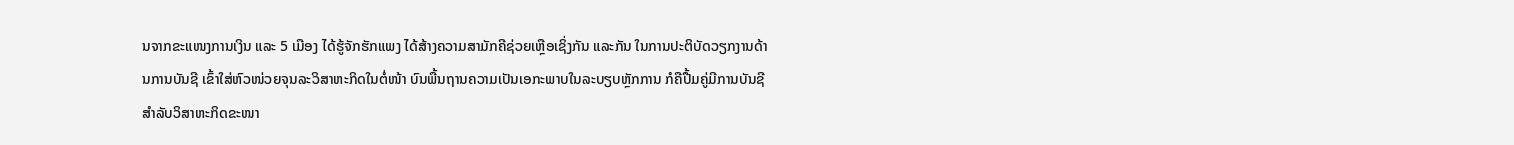ນຈາກຂະແໜງການເງິນ ແລະ 5 ເມືອງ ໄດ້ຮູ້ຈັກຮັກແພງ ໄດ້ສ້າງຄວາມສາມັກຄີຊ່ວຍເຫຼືອເຊິ່ງກັນ ແລະກັນ ໃນການປະຕິບັດວຽກງານດ້ານການບັນຊີ ເຂົ້າໃສ່ຫົວໜ່ວຍຈຸນລະວິສາຫະກິດໃນຕໍ່ໜ້າ ບົນພື້ນຖານຄວາມເປັນເອກະພາບໃນລະບຽບຫຼັກການ ກໍຄືປື້ມຄູ່ມີການບັນຊີສໍາລັບວິສາຫະກິດຂະໜາ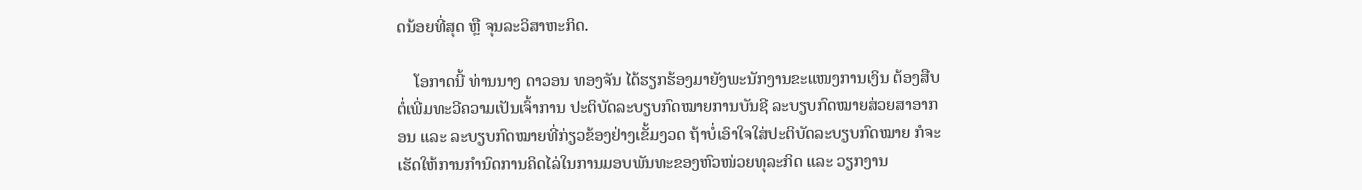ດນ້ອຍທີ່ສຸດ ຫຼື ຈຸນລະວິສາຫະກິດ.

    ໂອກາດນີ້ ທ່ານນາງ ດາວອນ ທອງຈັນ ໄດ້ຮຽກຮ້ອງມາຍັງພະນັກງານຂະແໜງການເງິນ ຕ້ອງສືບຕໍ່ເພີ່ມທະວີຄວາມເປັນເຈົ້າການ ປະຕິບັດລະບຽບກົດໝາຍການບັນຊີ ລະບຽບກົດໝາຍສ່ວຍສາອາກອນ ແລະ ລະບຽບກົດໝາຍທີ່ກ່ຽວຂ້ອງຢ່າງເຂັ້ມງວດ ຖ້າບໍ່ເອົາໃຈໃສ່ປະຕິບັດລະບຽບກົດໝາຍ ກໍຈະເຮັດໃຫ້ການກໍານົດການຄິດໄລ່ໃນການມອບພັນທະຂອງຫົວໜ່ວຍທຸລະກິດ ແລະ ວຽກງານ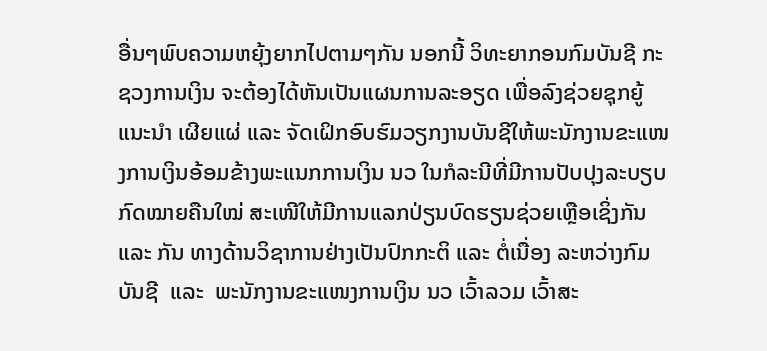ອື່ນໆພົບຄວາມຫຍຸ້ງຍາກໄປຕາມໆກັນ ນອກນີ້ ວິທະຍາກອນກົມບັນຊີ ກະຊວງການເງິນ ຈະຕ້ອງໄດ້ຫັນເປັນແຜນການລະອຽດ ເພື່ອລົງຊ່ວຍຊຸກຍູ້ ແນະນໍາ ເຜີຍແຜ່ ແລະ ຈັດເຝິກອົບຮົມວຽກງານບັນຊີໃຫ້ພະນັກງານຂະແໜງການເງິນອ້ອມຂ້າງພະແນກການເງິນ ນວ ໃນກໍລະນີທີ່ມີການປັບປຸງລະບຽບກົດໝາຍຄືນໃໝ່ ສະເໜີໃຫ້ມີການແລກປ່ຽນບົດຮຽນຊ່ວຍເຫຼືອເຊິ່ງກັນ ແລະ ກັນ ທາງດ້ານວິຊາການຢ່າງເປັນປົກກະຕິ ແລະ ຕໍ່ເນື່ອງ ລະຫວ່າງກົມບັນຊີ  ແລະ  ພະນັກງານຂະແໜງການເງິນ ນວ ເວົ້າລວມ ເວົ້າສະ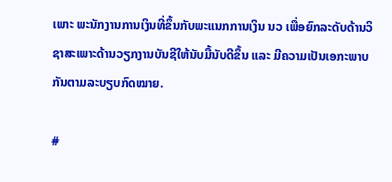ເພາະ ພະນັກງານການເງິນທີ່ຂຶ້ນກັບພະແນກການເງິນ ນວ ເພື່ອຍົກລະດັບດ້ານວິຊາສະເພາະດ້ານວຽກງານບັນຊີໃຫ້ນັບມື້ນັບດີຂຶ້ນ ແລະ ມີຄວາມເປັນເອກະພາບກັນຕາມລະບຽບກົດໝາຍ.

#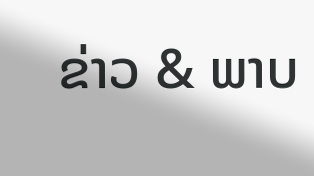ຂ່າວ & ພາບ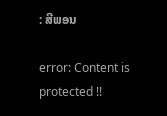: ສີພອນ

error: Content is protected !!